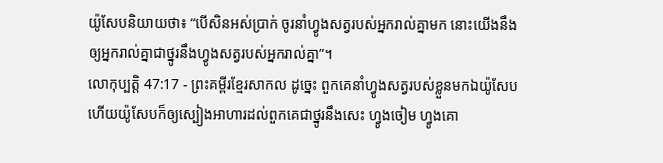យ៉ូសែបនិយាយថា៖ “បើសិនអស់ប្រាក់ ចូរនាំហ្វូងសត្វរបស់អ្នករាល់គ្នាមក នោះយើងនឹងឲ្យអ្នករាល់គ្នាជាថ្នូរនឹងហ្វូងសត្វរបស់អ្នករាល់គ្នា”។
លោកុប្បត្តិ 47:17 - ព្រះគម្ពីរខ្មែរសាកល ដូច្នេះ ពួកគេនាំហ្វូងសត្វរបស់ខ្លួនមកឯយ៉ូសែប ហើយយ៉ូសែបក៏ឲ្យស្បៀងអាហារដល់ពួកគេជាថ្នូរនឹងសេះ ហ្វូងចៀម ហ្វូងគោ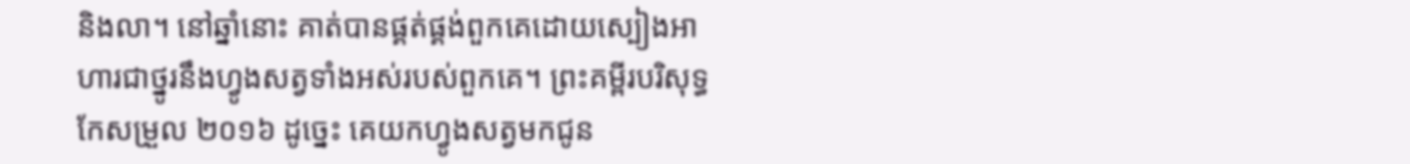និងលា។ នៅឆ្នាំនោះ គាត់បានផ្គត់ផ្គង់ពួកគេដោយស្បៀងអាហារជាថ្នូរនឹងហ្វូងសត្វទាំងអស់របស់ពួកគេ។ ព្រះគម្ពីរបរិសុទ្ធកែសម្រួល ២០១៦ ដូច្នេះ គេយកហ្វូងសត្វមកជូន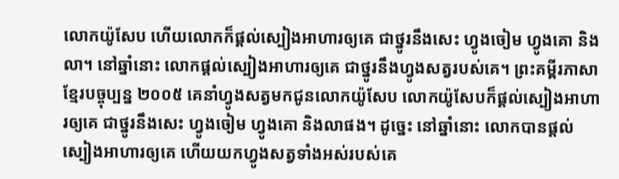លោកយ៉ូសែប ហើយលោកក៏ផ្ដល់ស្បៀងអាហារឲ្យគេ ជាថ្នូរនឹងសេះ ហ្វូងចៀម ហ្វូងគោ និងលា។ នៅឆ្នាំនោះ លោកផ្ដល់ស្បៀងអាហារឲ្យគេ ជាថ្នូរនឹងហ្វូងសត្វរបស់គេ។ ព្រះគម្ពីរភាសាខ្មែរបច្ចុប្បន្ន ២០០៥ គេនាំហ្វូងសត្វមកជូនលោកយ៉ូសែប លោកយ៉ូសែបក៏ផ្ដល់ស្បៀងអាហារឲ្យគេ ជាថ្នូរនឹងសេះ ហ្វូងចៀម ហ្វូងគោ និងលាផង។ ដូច្នេះ នៅឆ្នាំនោះ លោកបានផ្ដល់ស្បៀងអាហារឲ្យគេ ហើយយកហ្វូងសត្វទាំងអស់របស់គេ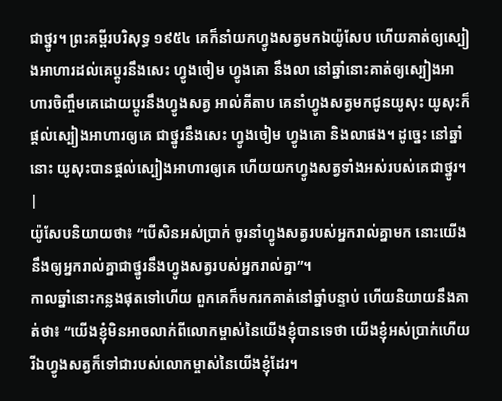ជាថ្នូរ។ ព្រះគម្ពីរបរិសុទ្ធ ១៩៥៤ គេក៏នាំយកហ្វូងសត្វមកឯយ៉ូសែប ហើយគាត់ឲ្យស្បៀងអាហារដល់គេប្តូរនឹងសេះ ហ្វូងចៀម ហ្វូងគោ នឹងលា នៅឆ្នាំនោះគាត់ឲ្យស្បៀងអាហារចិញ្ចឹមគេដោយប្តូរនឹងហ្វូងសត្វ អាល់គីតាប គេនាំហ្វូងសត្វមកជូនយូសុះ យូសុះក៏ផ្តល់ស្បៀងអាហារឲ្យគេ ជាថ្នូរនឹងសេះ ហ្វូងចៀម ហ្វូងគោ និងលាផង។ ដូច្នេះ នៅឆ្នាំនោះ យូសុះបានផ្តល់ស្បៀងអាហារឲ្យគេ ហើយយកហ្វូងសត្វទាំងអស់របស់គេជាថ្នូរ។ |
យ៉ូសែបនិយាយថា៖ “បើសិនអស់ប្រាក់ ចូរនាំហ្វូងសត្វរបស់អ្នករាល់គ្នាមក នោះយើងនឹងឲ្យអ្នករាល់គ្នាជាថ្នូរនឹងហ្វូងសត្វរបស់អ្នករាល់គ្នា”។
កាលឆ្នាំនោះកន្លងផុតទៅហើយ ពួកគេក៏មករកគាត់នៅឆ្នាំបន្ទាប់ ហើយនិយាយនឹងគាត់ថា៖ “យើងខ្ញុំមិនអាចលាក់ពីលោកម្ចាស់នៃយើងខ្ញុំបានទេថា យើងខ្ញុំអស់ប្រាក់ហើយ រីឯហ្វូងសត្វក៏ទៅជារបស់លោកម្ចាស់នៃយើងខ្ញុំដែរ។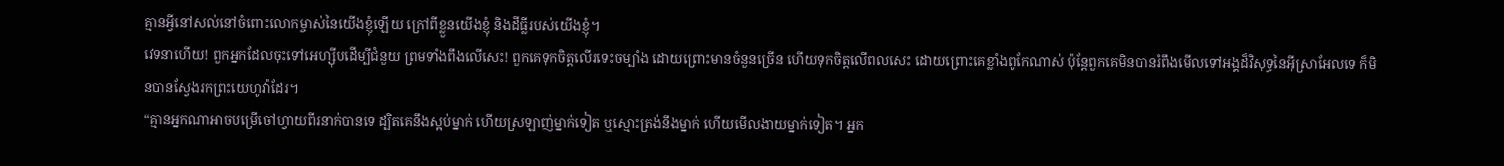គ្មានអ្វីនៅសល់នៅចំពោះលោកម្ចាស់នៃយើងខ្ញុំឡើយ ក្រៅពីខ្លួនយើងខ្ញុំ និងដីធ្លីរបស់យើងខ្ញុំ។
វេទនាហើយ! ពួកអ្នកដែលចុះទៅអេហ្ស៊ីបដើម្បីជំនួយ ព្រមទាំងពឹងលើសេះ! ពួកគេទុកចិត្តលើរទេះចម្បាំង ដោយព្រោះមានចំនួនច្រើន ហើយទុកចិត្តលើពលសេះ ដោយព្រោះគេខ្លាំងពូកែណាស់ ប៉ុន្តែពួកគេមិនបានរំពឹងមើលទៅអង្គដ៏វិសុទ្ធនៃអ៊ីស្រាអែលទេ ក៏មិនបានស្វែងរកព្រះយេហូវ៉ាដែរ។
“គ្មានអ្នកណាអាចបម្រើចៅហ្វាយពីរនាក់បានទេ ដ្បិតគេនឹងស្អប់ម្នាក់ ហើយស្រឡាញ់ម្នាក់ទៀត ឬស្មោះត្រង់នឹងម្នាក់ ហើយមើលងាយម្នាក់ទៀត។ អ្នក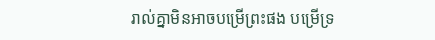រាល់គ្នាមិនអាចបម្រើព្រះផង បម្រើទ្រ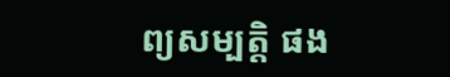ព្យសម្បត្តិ ផង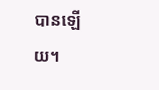បានឡើយ។